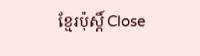ខ្មែរប៉ុស្ដិ៍ Close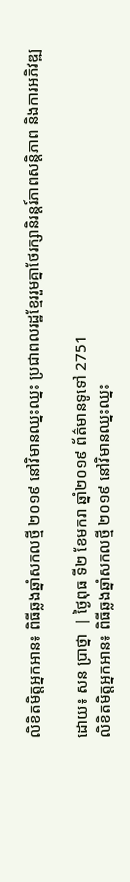លិខិតមិត្តអ្នកអាន៖ ពិធីឆ្លងឆ្នាំសកលថ្មី ២០១៩ នៅវិមានឈ្នះឈ្នះ ប្រជាពលរដ្ឋខ្មែររួមគ្នាថែរក្សានិរន្តរ៍ភាពសន្តិភាព និងការអភិវឌ្ឍ

ដោយ៖ សន ប្រាថ្នា  | ថ្ងៃពុធ ទី២ ខែមករា ឆ្នាំ២០១៩ ព័ត៌មានទូទៅ 2751
លិខិតមិត្តអ្នកអាន៖ ពិធីឆ្លងឆ្នាំសកលថ្មី ២០១៩ នៅវិមានឈ្នះឈ្នះ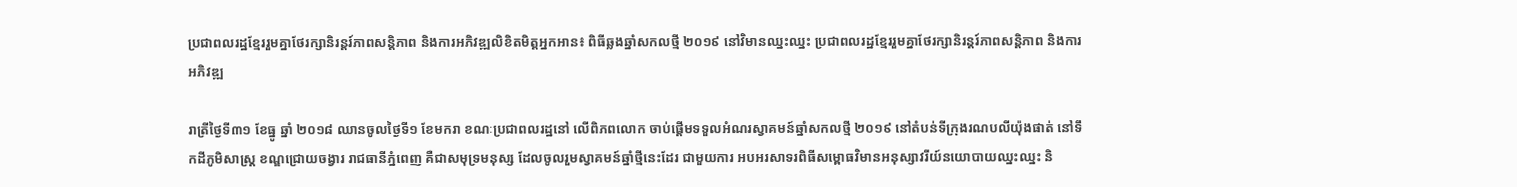ប្រជាពលរដ្ឋខ្មែររួមគ្នាថែរក្សានិរន្តរ៍ភាពសន្តិភាព និងការអភិវឌ្ឍលិខិតមិត្តអ្នកអាន៖ ពិធីឆ្លងឆ្នាំសកលថ្មី ២០១៩ នៅវិមានឈ្នះឈ្នះ ប្រជាពលរដ្ឋខ្មែររួមគ្នាថែរក្សានិរន្តរ៍ភាពសន្តិភាព និងការអភិវឌ្ឍ

រាត្រីថ្ងៃទី៣១ ខែធ្នូ ឆ្នាំ ២០១៨ ឈានចូលថ្ងៃទី១ ខែមករា ខណៈប្រជាពលរដ្ឋនៅ លើពិភពលោក ចាប់ផ្តើមទទួលអំណរស្វាគមន៍ឆ្នាំសកលថ្មី ២០១៩ នៅតំបន់ទីក្រុងរណបលីយ៉ុងផាត់ នៅទឹកដីភូមិសាស្ត្រ ខណ្ឌជ្រោយចង្វារ រាជធានីភ្នំពេញ គឺជាសមុទ្រមនុស្ស ដែលចូលរួមស្វាគមន៍ឆ្នាំថ្មីនេះដែរ ជាមួយការ អបអរសាទរពិធីសម្ពោធវិមានអនុស្សាវរីយ៍នយោបាយឈ្នះឈ្នះ និ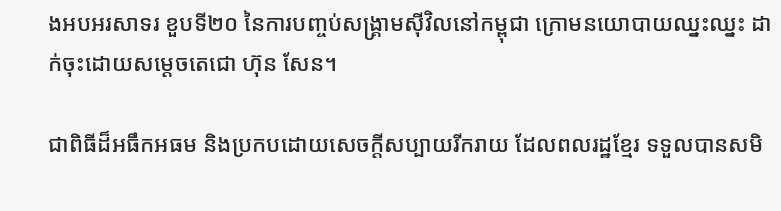ងអបអរសាទរ ខួបទី២០ នៃការបញ្ចប់សង្គ្រាមស៊ីវិលនៅកម្ពុជា ក្រោមនយោបាយឈ្នះឈ្នះ ដាក់ចុះដោយសម្តេចតេជោ ហ៊ុន សែន។

ជាពិធីដ៏អធឹកអធម និងប្រកបដោយសេចក្តីសប្បាយរីករាយ ដែលពលរដ្ឋខ្មែរ ទទួលបានសមិ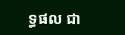ទ្ធផល ជា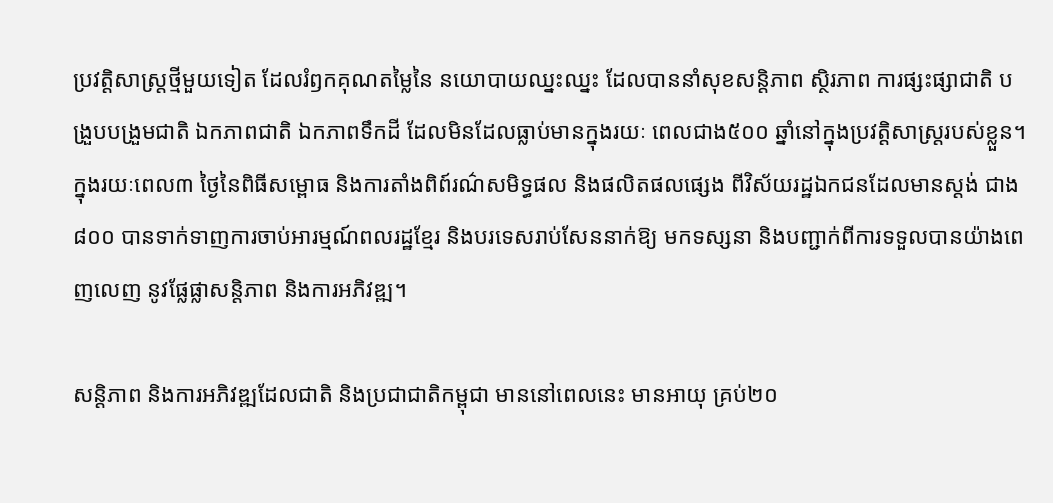ប្រវត្តិសាស្ត្រថ្មីមួយទៀត ដែលរំឭកគុណតម្លៃនៃ នយោបាយឈ្នះឈ្នះ ដែលបាននាំសុខសន្តិភាព ស្ថិរភាព ការផ្សះផ្សាជាតិ បង្រួបបង្រួមជាតិ ឯកភាពជាតិ ឯកភាពទឹកដី ដែលមិនដែលធ្លាប់មានក្នុងរយៈ ពេលជាង៥០០ ឆ្នាំនៅក្នុងប្រវត្តិសាស្ត្ររបស់ខ្លួន។ ក្នុងរយៈពេល៣ ថ្ងៃនៃពិធីសម្ពោធ និងការតាំងពិព៍រណ៌សមិទ្ធផល និងផលិតផលផ្សេង ពីវិស័យរដ្ឋឯកជនដែលមានស្តង់ ជាង ៨០០ បានទាក់ទាញការចាប់អារម្មណ៍ពលរដ្ឋខ្មែរ និងបរទេសរាប់សែននាក់ឱ្យ មកទស្សនា និងបញ្ជាក់ពីការទទួលបានយ៉ាងពេញលេញ នូវផ្លែផ្លាសន្តិភាព និងការអភិវឌ្ឍ។

សន្តិភាព និងការអភិវឌ្ឍដែលជាតិ និងប្រជាជាតិកម្ពុជា មាននៅពេលនេះ មានអាយុ គ្រប់២០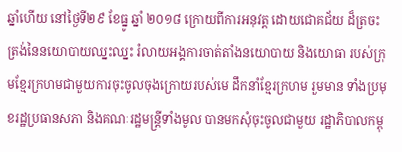ឆ្នាំហើយ នៅថ្ងៃទី២៩ ខែធ្នូ ឆ្នាំ ២០១៨ ក្រោយពីការអនុវត្ត ដោយជោគជ័យ ដ៏ត្រចះត្រង់នៃនយោបាយឈ្នះឈ្នះ រំលាយអង្គការចាត់តាំងនយោបាយ និងយោធា របស់ក្រុមខ្មែរក្រហមជាមួយការចុះចូលចុងក្រោយរបស់មេ ដឹកនាំខ្មែរក្រហម រួមមាន ទាំងប្រមុខរដ្ឋប្រធានសភា និងគណៈរដ្ឋមន្ត្រីទាំងមូល បានមកសុំចុះចូលជាមួយ រដ្ឋាភិបាលកម្ពុ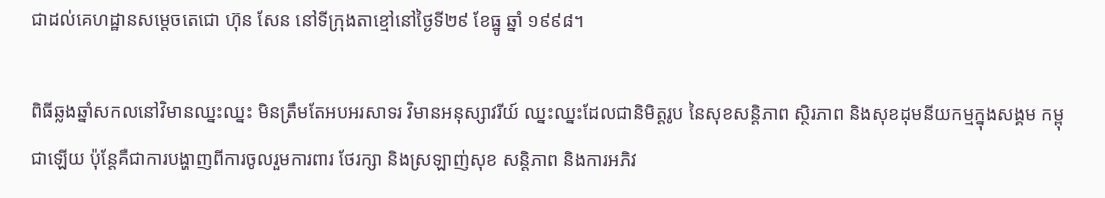ជាដល់គេហដ្ឋានសម្តេចតេជោ ហ៊ុន សែន នៅទីក្រុងតាខ្មៅនៅថ្ងៃទី២៩ ខែធ្នូ ឆ្នាំ ១៩៩៨។

ពិធីឆ្លងឆ្នាំសកលនៅវិមានឈ្នះឈ្នះ មិនត្រឹមតែអបអរសាទរ វិមានអនុស្សាវរីយ៍ ឈ្នះឈ្នះដែលជានិមិត្តរូប នៃសុខសន្តិភាព ស្ថិរភាព និងសុខដុមនីយកម្មក្នុងសង្គម កម្ពុជាឡើយ ប៉ុន្តែគឺជាការបង្ហាញពីការចូលរួមការពារ ថែរក្សា និងស្រឡាញ់សុខ សន្តិភាព និងការអភិវ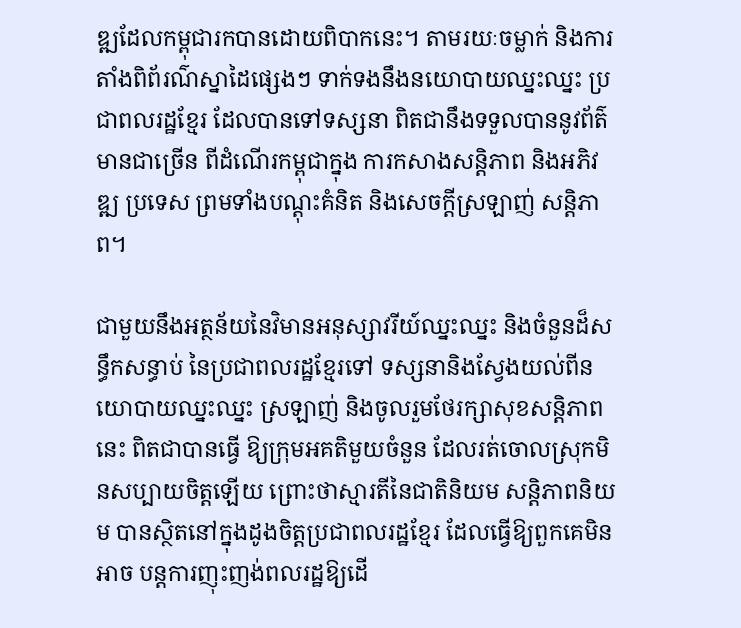ឌ្ឍដែលកម្ពុជារកបានដោយពិបាកនេះ។ តាមរយៈចម្លាក់ និងការតាំងពិព័រណ៌ស្នាដៃផ្សេងៗ ទាក់ទងនឹងនយោបាយឈ្នះឈ្នះ ប្រជាពលរដ្ឋខ្មែរ ដែលបានទៅទស្សនា ពិតជានឹងទទួលបាននូវព័ត៌មានជាច្រើន ពីដំណើរកម្ពុជាក្នុង ការកសាងសន្តិភាព និងអភិវឌ្ឍ ប្រទេស ព្រមទាំងបណ្តុះគំនិត និងសេចក្តីស្រឡាញ់ សន្តិភាព។

ជាមួយនឹងអត្ថន័យនៃវិមានអនុស្សាវរីយ៍ឈ្នះឈ្នះ និងចំនួនដ៏សន្ធឹកសន្ធាប់ នៃប្រជាពលរដ្ឋខ្មែរទៅ ទស្សនានិងស្វែងយល់ពីនយោបាយឈ្នះឈ្នះ ស្រឡាញ់ និងចូលរួមថែរក្សាសុខសន្តិភាពនេះ ពិតជាបានធ្វើ ឱ្យក្រុមអគតិមួយចំនួន ដែលរត់ចោលស្រុកមិនសប្បាយចិត្តឡើយ ព្រោះថាស្មារតីនៃជាតិនិយម សន្តិភាពនិយម បានស្ថិតនៅក្នុងដូងចិត្តប្រជាពលរដ្ឋខ្មែរ ដែលធ្វើឱ្យពួកគេមិនអាច បន្តការញុះញង់ពលរដ្ឋឱ្យដើ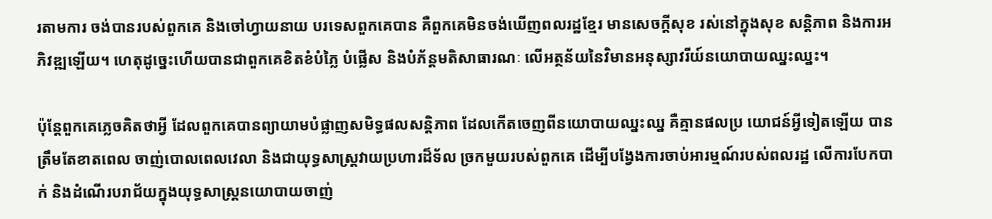រតាមការ ចង់បានរបស់ពួកគេ និងចៅហ្វាយនាយ បរទេសពួកគេបាន គឺពួកគេមិនចង់ឃើញពលរដ្ឋខ្មែរ មានសេចក្តីសុខ រស់នៅក្នុងសុខ សន្តិភាព និងការអភិវឌ្ឍឡើយ។ ហេតុដូច្នេះហើយបានជាពួកគេខិតខំបំភ្លៃ បំផ្លើស និងបំភ័ន្តមតិសាធារណៈ លើអត្ថន័យនៃវិមានអនុស្សាវរីយ៍នយោបាយឈ្នះឈ្នះ។

ប៉ុន្តែពួកគេភ្លេចគិតថាអ្វី ដែលពួកគេបានព្យាយាមបំផ្លាញសមិទ្ធផលសន្តិភាព ដែលកើតចេញពីនយោបាយឈ្នះឈ្ន គឺគ្មានផលប្រ យោជន៍អ្វីទៀតឡើយ បានត្រឹមតែខាតពេល ចាញ់បោលពេលវេលា និងជាយុទ្ធសាស្ត្រវាយប្រហារដ៏ទ័ល ច្រកមួយរបស់ពួកគេ ដើម្បីបង្វែងការចាប់អារម្មណ៍របស់ពលរដ្ឋ លើការបែកបាក់ និងដំណើរបរាជ័យក្នុងយុទ្ធសាស្ត្រនយោបាយចាញ់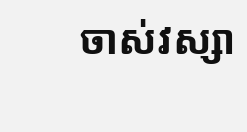ចាស់វស្សា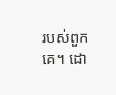របស់ពួកគេ។ ដោ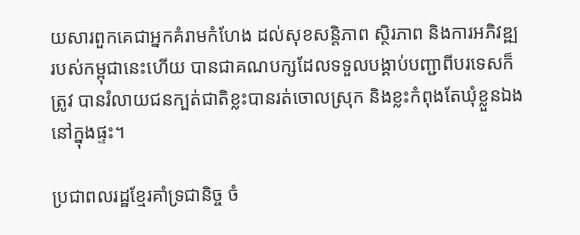យសារពួកគេជាអ្នកគំរាមកំហែង ដល់សុខសន្តិភាព ស្ថិរភាព និងការអភិវឌ្ឍ របស់កម្ពុជានេះហើយ បានជាគណបក្សដែលទទួលបង្គាប់បញ្ជាពីបរទេសក៏ត្រូវ បានរំលាយជនក្បត់ជាតិខ្លះបានរត់ចោលស្រុក និងខ្លះកំពុងតែឃុំខ្លួនឯងនៅក្នុងផ្ទះ។

ប្រជាពលរដ្ឋខ្មែរគាំទ្រជានិច្ច ចំ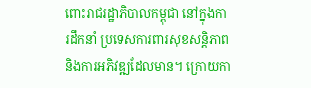ពោះរាជរដ្ឋាភិបាលកម្ពុជា នៅក្នុងការដឹកនាំ ប្រទេសការពារសុខសន្តិភាព និងការអភិវឌ្ឍដែលមាន។ ក្រោយកា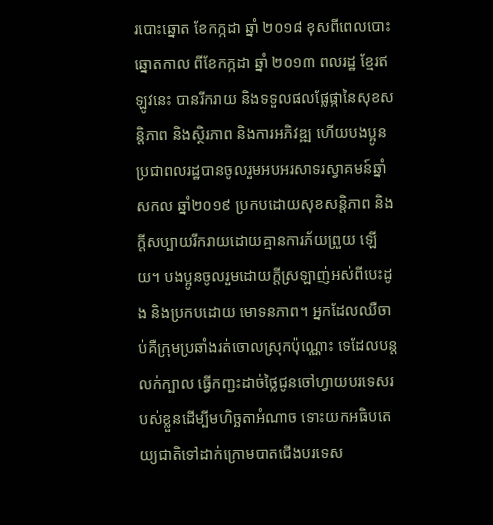របោះឆ្នោត ខែកក្កដា ឆ្នាំ ២០១៨ ខុសពីពេលបោះឆ្នោតកាល ពីខែកក្កដា ឆ្នាំ ២០១៣ ពលរដ្ឋ ខ្មែរឥឡូវនេះ បានរីករាយ និងទទួលផលផ្លែផ្កានៃសុខសន្តិភាព និងស្ថិរភាព និងការអភិវឌ្ឍ ហើយបងប្អូនប្រជាពលរដ្ឋបានចូលរួមអបអរសាទរស្វាគមន៍ឆ្នាំសកល ឆ្នាំ២០១៩ ប្រកបដោយសុខសន្តិភាព និងក្តីសប្បាយរីករាយដោយគ្មានការភ័យព្រួយ ឡើយ។ បងប្អូនចូលរួមដោយក្តីស្រឡាញ់អស់ពីបេះដូង និងប្រកបដោយ មោទនភាព។ អ្នកដែលឈឺចាប់គឺក្រុមប្រឆាំងរត់ចោលស្រុកប៉ុណ្ណោះ ទេដែលបន្ត លក់ក្បាល ធ្វើកញ្ជះដាច់ថ្លៃជូនចៅហ្វាយបរទេសរបស់ខ្លួនដើម្បីមហិច្ឆតាអំណាច ទោះយកអធិបតេយ្យជាតិទៅដាក់ក្រោមបាតជើងបរទេស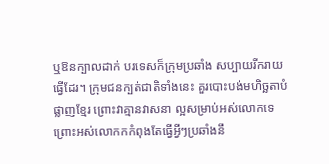ឬឱនក្បាលដាក់ បរទេសក៏ក្រុមប្រឆាំង សប្បាយរីករាយធ្វើដែរ។ ក្រុមជនក្បត់ជាតិទាំងនេះ គួរបោះបង់មហិច្ឆតាបំផ្លាញខ្មែរ ព្រោះវាគ្មានវាសនា ល្អសម្រាប់អស់លោកទេ ព្រោះអស់លោកកកំពុងតែធ្វើអ្វីៗប្រឆាំងនឹ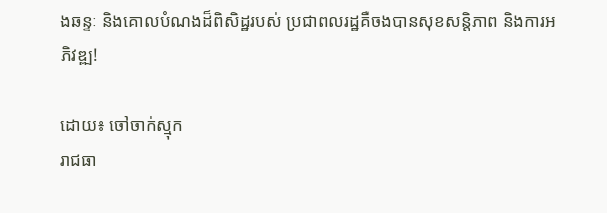ងឆន្ទៈ និងគោលបំណងដ៏ពិសិដ្ឋរបស់ ប្រជាពលរដ្ឋគឺចងបានសុខសន្តិភាព និងការអភិវឌ្ឍ!

ដោយ៖ ចៅចាក់ស្មុក
រាជធា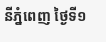នីភ្នំពេញ ថ្ងៃទី១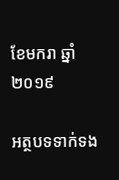ខែមករា ឆ្នាំ ២០១៩

អត្ថបទទាក់ទង